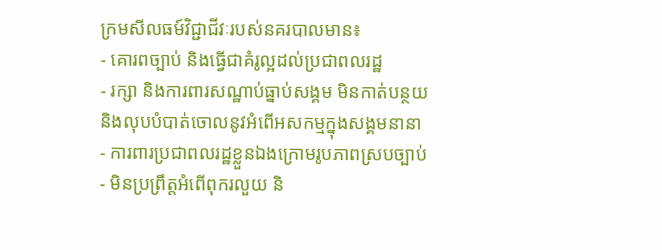ក្រមសីលធម៍វិជ្ជាជីវៈរបស់នគរបាលមាន៖
- គោរពច្បាប់ និងធ្វើជាគំរូល្អដល់ប្រជាពលរដ្ឋ
- រក្សា និងការពារសណ្ឋាប់ធ្នាប់សង្គម មិនកាត់បន្ថយ និងលុបបំបាត់ចោលនូវអំពើអសកម្មក្នុងសង្គមនានា
- ការពារប្រជាពលរដ្ឋខ្លួនឯងក្រោមរូបភាពស្របច្បាប់
- មិនប្រព្រឹត្តអំពើពុករលួយ និ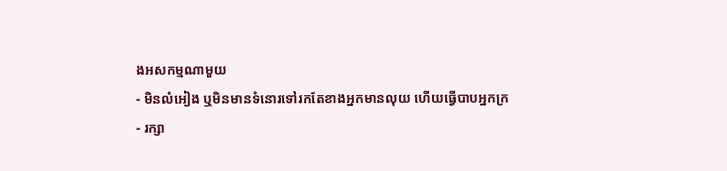ងអសកម្មណាមួយ
- មិនលំអៀង ឬមិនមានទំនោរទៅរកតែខាងអ្នកមានលុយ ហើយធ្វើបាបអ្នកក្រ
- រក្សា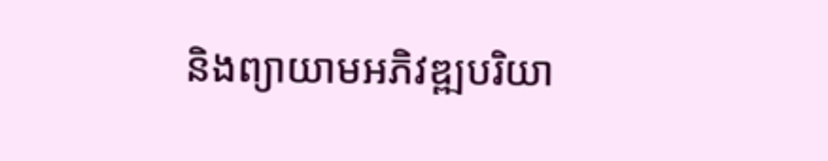និងព្យាយាមអភិវឌ្ឍបរិយា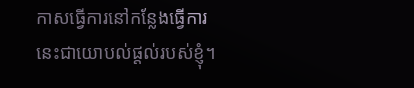កាសធ្វើការនៅកន្លែងធ្វើការ
នេះជាយោបល់ផ្តល់របស់ខ្ញុំ។